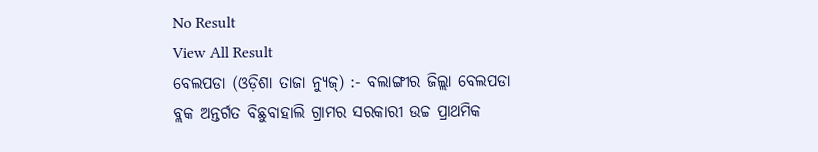No Result
View All Result
ବେଲପଡା (ଓଡ଼ିଶା ତାଜା ନ୍ୟୁଜ୍) :- ବଲାଙ୍ଗୀର ଜିଲ୍ଲା ବେଲପଡା ବ୍ଲକ ଅନ୍ତର୍ଗତ ବିଛୁବାହାଲି ଗ୍ରାମର ସରକାରୀ ଉଚ୍ଚ ପ୍ରାଥମିକ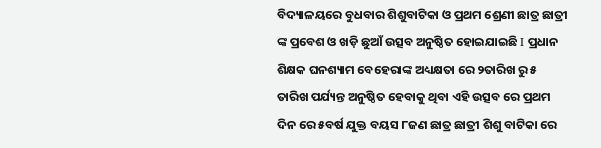ବିଦ୍ୟାଳୟରେ ବୁଧବାର ଶିଶୁବାଟିକା ଓ ପ୍ରଥମ ଶ୍ରେଣୀ ଛାତ୍ର ଛାତ୍ରୀ ଙ୍କ ପ୍ରବେଶ ଓ ଖଡ଼ି ଛୁଆଁ ଉତ୍ସବ ଅନୁଷ୍ଠିତ ହୋଇଯାଇଛି I ପ୍ରଧାନ ଶିକ୍ଷକ ଘନଶ୍ୟାମ ବେହେରାଙ୍କ ଅଧ୍ୟକ୍ଷତା ରେ ୨ତାରିଖ ରୁ ୫ ତାରିଖ ପର୍ଯ୍ୟନ୍ତ ଅନୁଷ୍ଠିତ ହେବାକୁ ଥିବା ଏହି ଉତ୍ସବ ରେ ପ୍ରଥମ ଦିନ ରେ ୫ବର୍ଷ ଯୁକ୍ତ ବୟସ ୮ଜଣ ଛାତ୍ର ଛାତ୍ରୀ ଶିଶୁ ବାଟିକା ରେ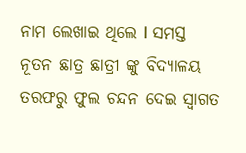ନାମ ଲେଖାଇ ଥିଲେ I ସମସ୍ତ ନୂତନ ଛାତ୍ର ଛାତ୍ରୀ ଙ୍କୁ ବିଦ୍ୟାଳୟ ତରଫରୁ ଫୁଲ ଚନ୍ଦନ ଦେଇ ସ୍ୱାଗତ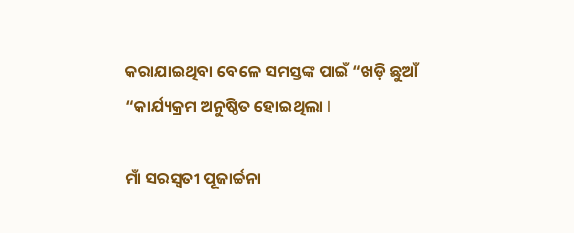କରାଯାଇଥିବା ବେଳେ ସମସ୍ତଙ୍କ ପାଇଁ “ଖଡ଼ି ଛୁଆଁ “କାର୍ଯ୍ୟକ୍ରମ ଅନୁଷ୍ଠିତ ହୋଇଥିଲା I

ମାଁ ସରସ୍ବତୀ ପୂଜାର୍ଚ୍ଚନା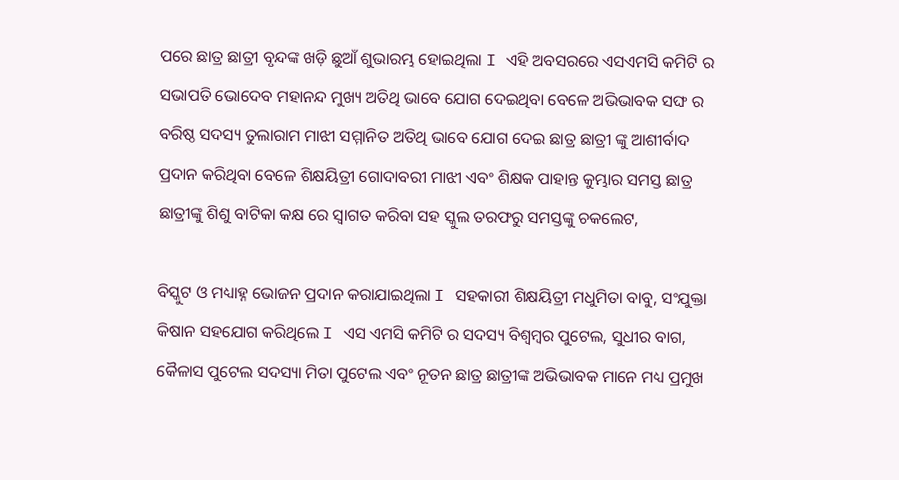ପରେ ଛାତ୍ର ଛାତ୍ରୀ ବୃନ୍ଦଙ୍କ ଖଡ଼ି ଛୁଆଁ ଶୁଭାରମ୍ଭ ହୋଇଥିଲା I ଏହି ଅବସରରେ ଏସଏମସି କମିଟି ର ସଭାପତି ଭୋଦେବ ମହାନନ୍ଦ ମୁଖ୍ୟ ଅତିଥି ଭାବେ ଯୋଗ ଦେଇଥିବା ବେଳେ ଅଭିଭାବକ ସଙ୍ଘ ର ବରିଷ୍ଠ ସଦସ୍ୟ ତୁଲାରାମ ମାଝୀ ସମ୍ମାନିତ ଅତିଥି ଭାବେ ଯୋଗ ଦେଇ ଛାତ୍ର ଛାତ୍ରୀ ଙ୍କୁ ଆଶୀର୍ବାଦ ପ୍ରଦାନ କରିଥିବା ବେଳେ ଶିକ୍ଷୟିତ୍ରୀ ଗୋଦାବରୀ ମାଝୀ ଏବଂ ଶିକ୍ଷକ ପାହାନ୍ତ କୁମ୍ଭାର ସମସ୍ତ ଛାତ୍ର ଛାତ୍ରୀଙ୍କୁ ଶିଶୁ ବାଟିକା କକ୍ଷ ରେ ସ୍ୱାଗତ କରିବା ସହ ସ୍କୁଲ ତରଫରୁ ସମସ୍ତଙ୍କୁ ଚକଲେଟ,

ବିସ୍କୁଟ ଓ ମଧ୍ୟାହ୍ନ ଭୋଜନ ପ୍ରଦାନ କରାଯାଇଥିଲା I ସହକାରୀ ଶିକ୍ଷୟିତ୍ରୀ ମଧୁମିତା ବାବୁ, ସଂଯୁକ୍ତା କିଷାନ ସହଯୋଗ କରିଥିଲେ I ଏସ ଏମସି କମିଟି ର ସଦସ୍ୟ ବିଶ୍ଵମ୍ବର ପୁଟେଲ, ସୁଧୀର ବାଗ, କୈଳାସ ପୁଟେଲ ସଦସ୍ୟା ମିତା ପୁଟେଲ ଏବଂ ନୂତନ ଛାତ୍ର ଛାତ୍ରୀଙ୍କ ଅଭିଭାବକ ମାନେ ମଧ୍ୟ ପ୍ରମୁଖ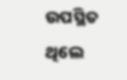ଉପସ୍ଥିତ ଥିଲେ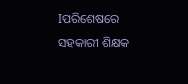Iପରିଶେଷରେ ସହକାରୀ ଶିକ୍ଷକ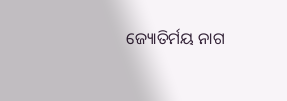ଜ୍ୟୋତିର୍ମୟ ନାଗ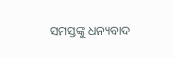ସମସ୍ତଙ୍କୁ ଧନ୍ୟବାଦ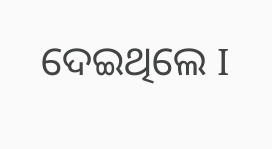ଦେଇଥିଲେ I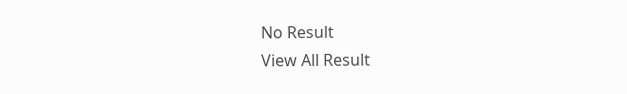No Result
View All Result